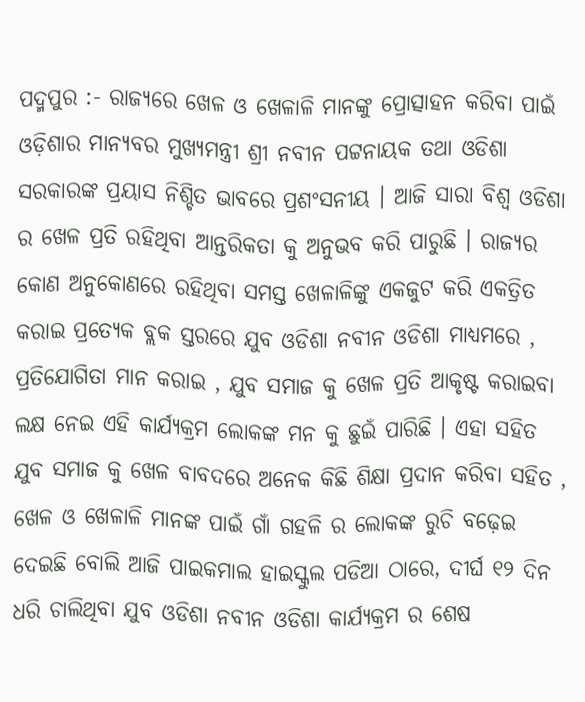ପଦ୍ମପୁର :- ରାଜ୍ୟରେ ଖେଳ ଓ ଖେଳାଳି ମାନଙ୍କୁ ପ୍ରୋତ୍ସାହନ କରିବା ପାଇଁ ଓଡ଼ିଶାର ମାନ୍ୟବର ମୁଖ୍ୟମନ୍ତ୍ରୀ ଶ୍ରୀ ନବୀନ ପଟ୍ଟନାୟକ ତଥା ଓଡିଶା ସରକାରଙ୍କ ପ୍ରୟାସ ନିଶ୍ଚିତ ଭାବରେ ପ୍ରଶଂସନୀୟ । ଆଜି ସାରା ବିଶ୍ୱ ଓଡିଶା ର ଖେଳ ପ୍ରତି ରହିଥିବା ଆନ୍ତରିକତା କୁ ଅନୁଭବ କରି ପାରୁଛି । ରାଜ୍ୟର କୋଣ ଅନୁକୋଣରେ ରହିଥିବା ସମସ୍ତ ଖେଳାଳିଙ୍କୁ ଏକଜୁଟ କରି ଏକତ୍ରିତ କରାଇ ପ୍ରତ୍ୟେକ ବ୍ଲକ ସ୍ତରରେ ଯୁବ ଓଡିଶା ନବୀନ ଓଡିଶା ମାଧ୍ୟମରେ , ପ୍ରତିଯୋଗିତା ମାନ କରାଇ , ଯୁବ ସମାଜ କୁ ଖେଳ ପ୍ରତି ଆକୃଷ୍ଟ କରାଇବା ଲକ୍ଷ ନେଇ ଏହି କାର୍ଯ୍ଯକ୍ରମ ଲୋକଙ୍କ ମନ କୁ ଛୁଇଁ ପାରିଛି । ଏହା ସହିତ ଯୁବ ସମାଜ କୁ ଖେଳ ବାବଦରେ ଅନେକ କିଛି ଶିକ୍ଷା ପ୍ରଦାନ କରିବା ସହିତ , ଖେଳ ଓ ଖେଳାଳି ମାନଙ୍କ ପାଇଁ ଗାଁ ଗହଳି ର ଲୋକଙ୍କ ରୁଚି ବଢ଼େଇ ଦେଇଛି ବୋଲି ଆଜି ପାଇକମାଲ ହାଇସ୍କୁଲ ପଡିଆ ଠାରେ, ଦୀର୍ଘ ୧୨ ଦିନ ଧରି ଚାଲିଥିବା ଯୁବ ଓଡିଶା ନବୀନ ଓଡିଶା କାର୍ଯ୍ଯକ୍ରମ ର ଶେଷ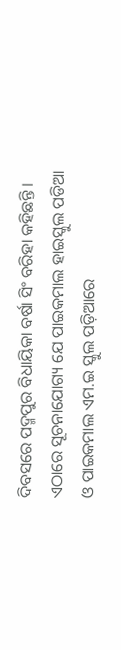ଦିବସରେ ପଦ୍ମପୁର ବିଧାୟିକା ବର୍ଷା ସିଂ ବରିହା କହିଛନ୍ତି । ଏଠାରେ ସୂଚନାଯୋଗ୍ୟ ଯେ ପାଇକମାଲ ହାଇସ୍କୁଲ ପଡିଆ ଓ ପାଇକମାଲ ଏମ.ଇ ସ୍କୁଲ ପଡ଼ିଆରେ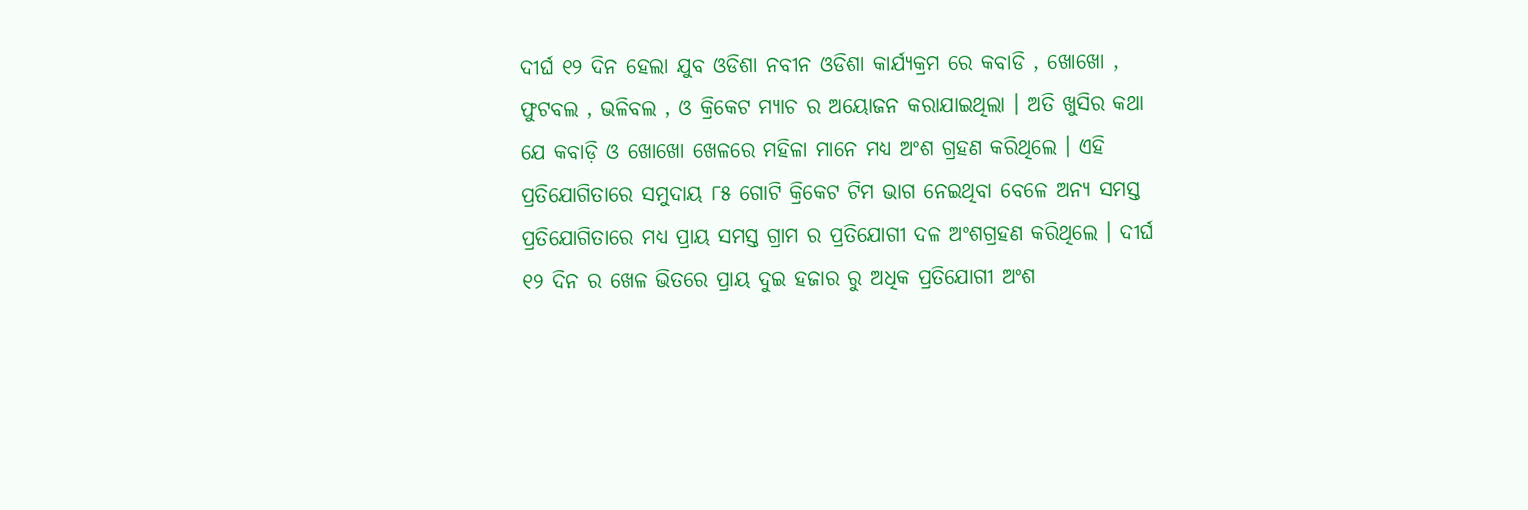ଦୀର୍ଘ ୧୨ ଦିନ ହେଲା ଯୁବ ଓଡିଶା ନବୀନ ଓଡିଶା କାର୍ଯ୍ୟକ୍ରମ ରେ କବାଡି , ଖୋଖୋ , ଫୁଟବଲ , ଭଳିବଲ , ଓ କ୍ରିକେଟ ମ୍ୟାଚ ର ଅୟୋଜନ କରାଯାଇଥିଲା । ଅତି ଖୁସିର କଥା ଯେ କବାଡ଼ି ଓ ଖୋଖୋ ଖେଳରେ ମହିଳା ମାନେ ମଧ୍ୟ ଅଂଶ ଗ୍ରହଣ କରିଥିଲେ । ଏହି ପ୍ରତିଯୋଗିତାରେ ସମୁଦାୟ ୮୫ ଗୋଟି କ୍ରିକେଟ ଟିମ ଭାଗ ନେଇଥିବା ବେଳେ ଅନ୍ୟ ସମସ୍ତ ପ୍ରତିଯୋଗିତାରେ ମଧ୍ୟ ପ୍ରାୟ ସମସ୍ତ ଗ୍ରାମ ର ପ୍ରତିଯୋଗୀ ଦଳ ଅଂଶଗ୍ରହଣ କରିଥିଲେ । ଦୀର୍ଘ ୧୨ ଦିନ ର ଖେଳ ଭିତରେ ପ୍ରାୟ ଦୁଇ ହଜାର ରୁ ଅଧିକ ପ୍ରତିଯୋଗୀ ଅଂଶ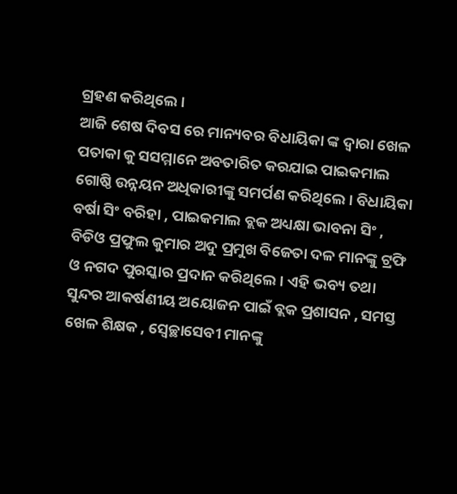ଗ୍ରହଣ କରିଥିଲେ ।
ଆଜି ଶେଷ ଦିବସ ରେ ମାନ୍ୟବର ବିଧାୟିକା ଙ୍କ ଦ୍ଵାରା ଖେଳ ପତାକା କୁ ସସମ୍ମାନେ ଅବତାରିତ କରଯାଇ ପାଇକମାଲ ଗୋଷ୍ଠି ଉନ୍ନୟନ ଅଧିକାରୀଙ୍କୁ ସମର୍ପଣ କରିଥିଲେ । ବିଧାୟିକା ବର୍ଷା ସିଂ ବରିହା , ପାଇକମାଲ ବ୍ଲକ ଅଧ୍ୟକ୍ଷା ଭାବନା ସିଂ , ବିଡିଓ ପ୍ରଫୁଲ କୁମାର ଅଦୁ ପ୍ରମୁଖ ବିଜେତା ଦଳ ମାନଙ୍କୁ ଟ୍ରଫି ଓ ନଗଦ ପୁରସ୍କାର ପ୍ରଦାନ କରିଥିଲେ । ଏହି ଭବ୍ୟ ତଥା ସୁନ୍ଦର ଆକର୍ଷଣୀୟ ଅୟୋଜନ ପାଇଁ ବ୍ଲକ ପ୍ରଶାସନ , ସମସ୍ତ ଖେଳ ଶିକ୍ଷକ , ସ୍ବେଚ୍ଛାସେବୀ ମାନଙ୍କୁ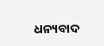ଧନ୍ୟବାଦ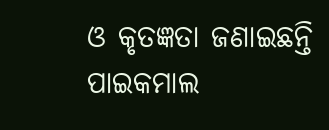ଓ କୃତଜ୍ଞତା ଜଣାଇଛନ୍ତି ପାଇକମାଲ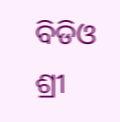ବିଡିଓ ଶ୍ରୀ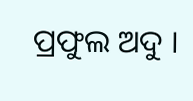ପ୍ରଫୁଲ ଅଦୁ ।